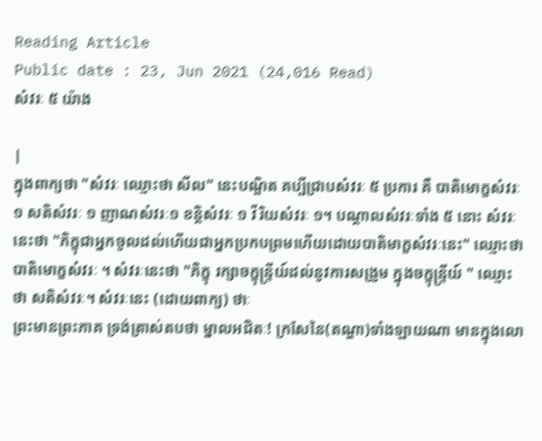Reading Article
Public date : 23, Jun 2021 (24,016 Read)
សំវរៈ ៥ យ៉ាង

|
ក្នុងពាក្យថា "សំវរៈ ឈ្មោះថា សីល" នេះបណ្ឌិត គប្បីជ្រាបសំវរៈ ៥ ប្រការ គឺ បាតិមោក្ខសំវរៈ ១ សតិសំវរៈ ១ ញាណសំវរៈ១ ខន្តិសំវរៈ ១ វីរិយសំវរៈ ១។ បណ្ដាលសំវរៈទាំង ៥ នោះ សំវរៈនេះថា "ភិក្ខុជាអ្នកចូលដល់ហើយជាអ្នកប្រកបព្រមហើយដោយបាតិមាក្ខសំវរៈនេះ" ឈ្មោះថា បាតិមោក្ខសំវរៈ ។ សំវរៈនេះថា "ភិក្ខុ រក្សាចក្ខុន្ទ្រីយ៍ដល់នូវការសង្រួម ក្នុងចក្ខុន្ទ្រីយ៍ " ឈ្មោះថា សតិសំវរៈ។ សំវរៈនេះ (ដោយពាក្យ) ថាៈ
ព្រះមានព្រះភាគ ទ្រង់ត្រាស់តបថា ម្នាលអជិតៈ! ក្រសែនៃ(តណ្ហា)ទាំងឡាយណា មានក្នុងលោ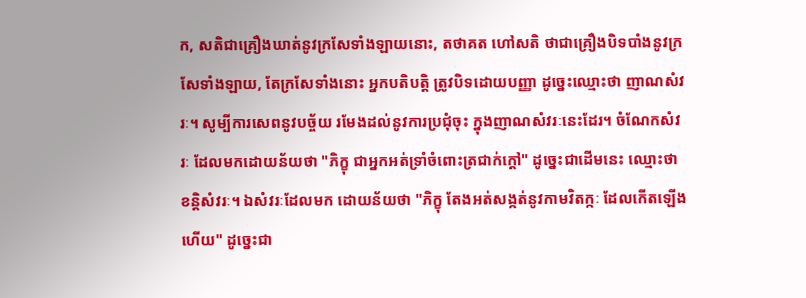ក, សតិជាគ្រឿងឃាត់នូវក្រសែទាំងឡាយនោះ, តថាគត ហៅសតិ ថាជាគ្រឿងបិទបាំងនូវក្រសែទាំងឡាយ, តែក្រសែទាំងនោះ អ្នកបតិបត្តិ ត្រូវបិទដោយបញ្ញា ដូច្នេះឈ្មោះថា ញាណសំវរៈ។ សូម្បីការសេពនូវបច្ច័យ រមែងដល់នូវការប្រជុំចុះ ក្នុងញាណសំវរៈនេះដែរ។ ចំណែកសំវរៈ ដែលមកដោយន័យថា "ភិក្ខុ ជាអ្នកអត់ទ្រាំចំពោះត្រជាក់ក្ដៅ" ដូច្នេះជាដើមនេះ ឈ្មោះថា ខន្តិសំវរៈ។ ឯសំវរៈដែលមក ដោយន័យថា "ភិក្ខុ តែងអត់សង្កត់នូវកាមវិតក្កៈ ដែលកើតឡើងហើយ" ដូច្នេះជា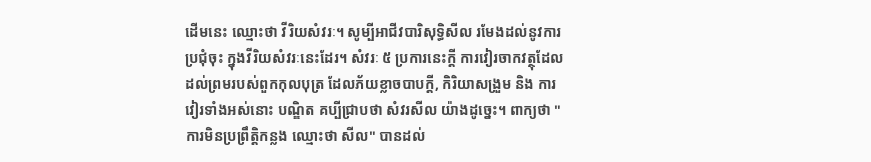ដើមនេះ ឈ្មោះថា វីរិយសំវរៈ។ សូម្បីអាជីវបារិសុទ្ធិសីល រមែងដល់នូវការប្រជុំចុះ ក្នុងវីរិយសំវរៈនេះដែរ។ សំវរៈ ៥ ប្រការនេះក្ដី ការវៀរចាកវត្ថុដែលដល់ព្រមរបស់ពួកកុលបុត្រ ដែលភ័យខ្លាចបាបក្ដី, កិរិយាសង្រួម និង ការវៀរទាំងអស់នោះ បណ្ឌិត គប្បីជ្រាបថា សំវរសីល យ៉ាងដូច្នេះ។ ពាក្យថា "ការមិនប្រព្រឹត្តិកន្លង ឈ្មោះថា សីល" បានដល់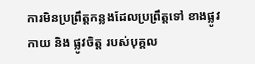ការមិនប្រព្រឹត្តកន្លងដែលប្រព្រឹត្តទៅ ខាងផ្លូវកាយ និង ផ្លូវចិត្ត របស់បុគ្គល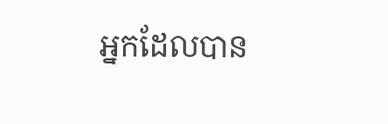អ្នកដែលបាន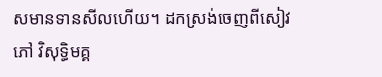សមានទានសីលហើយ។ ដកស្រង់ចេញពីសៀវភៅ វិសុទ្ធិមគ្គ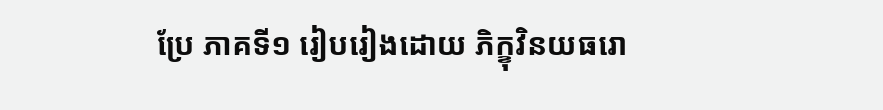ប្រែ ភាគទី១ រៀបរៀងដោយ ភិក្ខុវិនយធរោ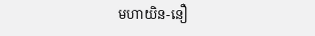មហាយិន-នឿ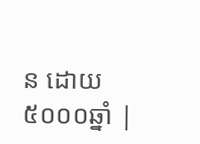ន ដោយ៥០០០ឆ្នាំ |